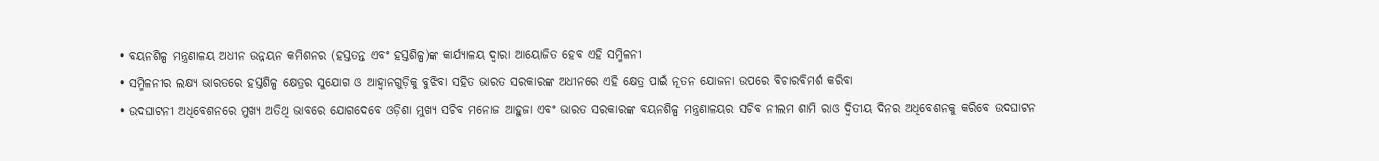• ବୟନଶିଳ୍ପ ମନ୍ତ୍ରଣାଳୟ ଅଧୀନ ଉନ୍ନୟନ କମିଶନର (ହସ୍ତତନ୍ତ ଏବଂ ହସ୍ତଶିଳ୍ପ)ଙ୍କ କାର୍ଯ୍ୟାଳୟ ଦ୍ୱାରା ଆୟୋଜିତ ହେବ ଏହି ସମ୍ମିଳନୀ
• ସମ୍ମିଳନୀର ଲକ୍ଷ୍ୟ ଭାରତରେ ହସ୍ତଶିଳ୍ପ କ୍ଷେତ୍ରର ସୁଯୋଗ ଓ ଆହ୍ୱାନଗୁଡ଼ିକୁ ବୁଝିବା ସହିତ ଭାରତ ସରକାରଙ୍କ ଅଧୀନରେ ଏହି କ୍ଷେତ୍ର ପାଇଁ ନୂତନ ଯୋଜନା ଉପରେ ବିଚାରବିମର୍ଶ କରିବା
• ଉଦଘାଟନୀ ଅଧିବେଶନରେ ମୁଖ୍ୟ ଅତିଥି ଭାବରେ ଯୋଗଦେବେ ଓଡ଼ିଶା ମୁଖ୍ୟ ସଚିବ ମନୋଜ ଆହୁଜା ଏବଂ ଭାରତ ସରକାରଙ୍କ ବୟନଶିଳ୍ପ ମନ୍ତ୍ରଣାଳୟର ସଚିବ ନୀଲମ ଶାମି ରାଓ ଦ୍ୱିତୀୟ ଦିନର ଅଧିବେଶନକୁ କରିବେ ଉଦଘାଟନ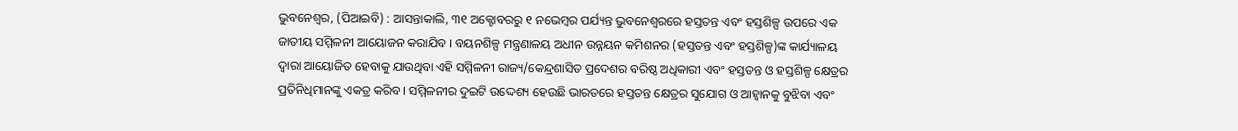ଭୁବନେଶ୍ୱର, (ପିଆଇବି) : ଆସନ୍ତାକାଲି, ୩୧ ଅକ୍ଟୋବରରୁ ୧ ନଭେମ୍ବର ପର୍ଯ୍ୟନ୍ତ ଭୁବନେଶ୍ୱରରେ ହସ୍ତତନ୍ତ ଏବଂ ହସ୍ତଶିଳ୍ପ ଉପରେ ଏକ ଜାତୀୟ ସମ୍ମିଳନୀ ଆୟୋଜନ କରାଯିବ । ବୟନଶିଳ୍ପ ମନ୍ତ୍ରଣାଳୟ ଅଧୀନ ଉନ୍ନୟନ କମିଶନର (ହସ୍ତତନ୍ତ ଏବଂ ହସ୍ତଶିଳ୍ପ)ଙ୍କ କାର୍ଯ୍ୟାଳୟ ଦ୍ୱାରା ଆୟୋଜିତ ହେବାକୁ ଯାଉଥିବା ଏହି ସମ୍ମିଳନୀ ରାଜ୍ୟ/କେନ୍ଦ୍ରଶାସିତ ପ୍ରଦେଶର ବରିଷ୍ଠ ଅଧିକାରୀ ଏବଂ ହସ୍ତତନ୍ତ ଓ ହସ୍ତଶିଳ୍ପ କ୍ଷେତ୍ରର ପ୍ରତିନିଧିମାନଙ୍କୁ ଏକତ୍ର କରିବ । ସମ୍ମିଳନୀର ଦୁଇଟି ଉଦ୍ଦେଶ୍ୟ ହେଉଛି ଭାରତରେ ହସ୍ତତନ୍ତ କ୍ଷେତ୍ରର ସୁଯୋଗ ଓ ଆହ୍ୱାନକୁ ବୁଝିବା ଏବଂ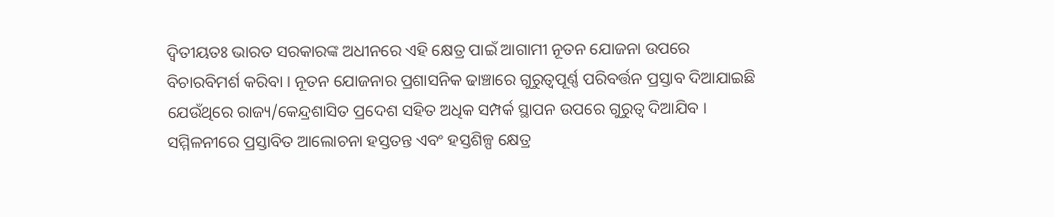ଦ୍ୱିତୀୟତଃ ଭାରତ ସରକାରଙ୍କ ଅଧୀନରେ ଏହି କ୍ଷେତ୍ର ପାଇଁ ଆଗାମୀ ନୂତନ ଯୋଜନା ଉପରେ ବିଚାରବିମର୍ଶ କରିବା । ନୂତନ ଯୋଜନାର ପ୍ରଶାସନିକ ଢାଞ୍ଚାରେ ଗୁରୁତ୍ୱପୂର୍ଣ୍ଣ ପରିବର୍ତ୍ତନ ପ୍ରସ୍ତାବ ଦିଆଯାଇଛି ଯେଉଁଥିରେ ରାଜ୍ୟ/କେନ୍ଦ୍ରଶାସିତ ପ୍ରଦେଶ ସହିତ ଅଧିକ ସମ୍ପର୍କ ସ୍ଥାପନ ଉପରେ ଗୁରୁତ୍ୱ ଦିଆଯିବ । ସମ୍ମିଳନୀରେ ପ୍ରସ୍ତାବିତ ଆଲୋଚନା ହସ୍ତତନ୍ତ ଏବଂ ହସ୍ତଶିଳ୍ପ କ୍ଷେତ୍ର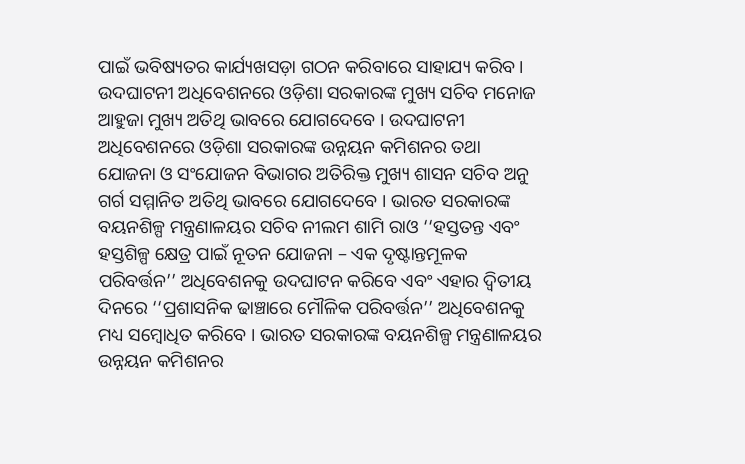ପାଇଁ ଭବିଷ୍ୟତର କାର୍ଯ୍ୟଖସଡ଼ା ଗଠନ କରିବାରେ ସାହାଯ୍ୟ କରିବ । ଉଦଘାଟନୀ ଅଧିବେଶନରେ ଓଡ଼ିଶା ସରକାରଙ୍କ ମୁଖ୍ୟ ସଚିବ ମନୋଜ ଆହୁଜା ମୁଖ୍ୟ ଅତିଥି ଭାବରେ ଯୋଗଦେବେ । ଉଦଘାଟନୀ ଅଧିବେଶନରେ ଓଡ଼ିଶା ସରକାରଙ୍କ ଉନ୍ନୟନ କମିଶନର ତଥା ଯୋଜନା ଓ ସଂଯୋଜନ ବିଭାଗର ଅତିରିକ୍ତ ମୁଖ୍ୟ ଶାସନ ସଚିବ ଅନୁ ଗର୍ଗ ସମ୍ମାନିତ ଅତିଥି ଭାବରେ ଯୋଗଦେବେ । ଭାରତ ସରକାରଙ୍କ ବୟନଶିଳ୍ପ ମନ୍ତ୍ରଣାଳୟର ସଚିବ ନୀଲମ ଶାମି ରାଓ ‘‘ହସ୍ତତନ୍ତ ଏବଂ ହସ୍ତଶିଳ୍ପ କ୍ଷେତ୍ର ପାଇଁ ନୂତନ ଯୋଜନା – ଏକ ଦୃଷ୍ଟାନ୍ତମୂଳକ ପରିବର୍ତ୍ତନ’’ ଅଧିବେଶନକୁ ଉଦଘାଟନ କରିବେ ଏବଂ ଏହାର ଦ୍ୱିତୀୟ ଦିନରେ ‘‘ପ୍ରଶାସନିକ ଢାଞ୍ଚାରେ ମୌଳିକ ପରିବର୍ତ୍ତନ’’ ଅଧିବେଶନକୁ ମଧ୍ୟ ସମ୍ବୋଧିତ କରିବେ । ଭାରତ ସରକାରଙ୍କ ବୟନଶିଳ୍ପ ମନ୍ତ୍ରଣାଳୟର ଉନ୍ନୟନ କମିଶନର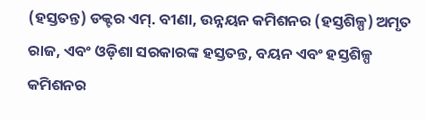(ହସ୍ତତନ୍ତ) ଡକ୍ଟର ଏମ୍. ବୀଣା, ଉନ୍ନୟନ କମିଶନର (ହସ୍ତଶିଳ୍ପ) ଅମୃତ ରାଜ, ଏବଂ ଓଡ଼ିଶା ସରକାରଙ୍କ ହସ୍ତତନ୍ତ, ବୟନ ଏବଂ ହସ୍ତଶିଳ୍ପ କମିଶନର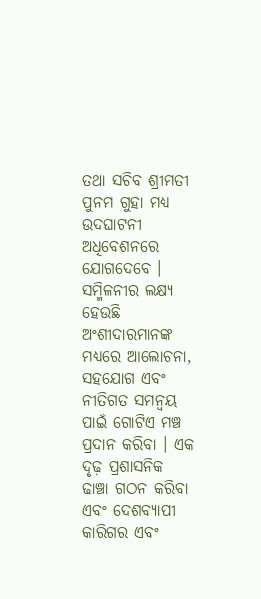ତଥା ସଚିବ ଶ୍ରୀମତୀ ପୁନମ ଗୁହା ମଧ୍ୟ ଉଦଘାଟନୀ ଅଧିବେଶନରେ ଯୋଗଦେବେ । ସମ୍ମିଳନୀର ଲକ୍ଷ୍ୟ ହେଉଛି ଅଂଶୀଦାରମାନଙ୍କ ମଧ୍ୟରେ ଆଲୋଚନା, ସହଯୋଗ ଏବଂ ନୀତିଗତ ସମନ୍ୱୟ ପାଇଁ ଗୋଟିଏ ମଞ୍ଚ ପ୍ରଦାନ କରିବା । ଏକ ଦୃଢ଼ ପ୍ରଶାସନିକ ଢାଞ୍ଚା ଗଠନ କରିବା ଏବଂ ଦେଶବ୍ୟାପୀ କାରିଗର ଏବଂ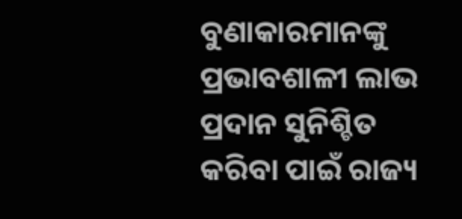ବୁଣାକାରମାନଙ୍କୁ ପ୍ରଭାବଶାଳୀ ଲାଭ ପ୍ରଦାନ ସୁନିଶ୍ଚିତ କରିବା ପାଇଁ ରାଜ୍ୟ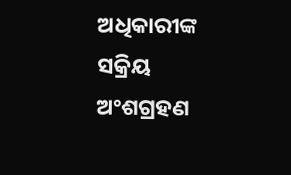ଅଧିକାରୀଙ୍କ ସକ୍ରିୟ ଅଂଶଗ୍ରହଣ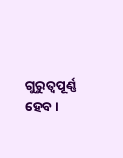ଗୁରୁତ୍ୱପୂର୍ଣ୍ଣ ହେବ ।